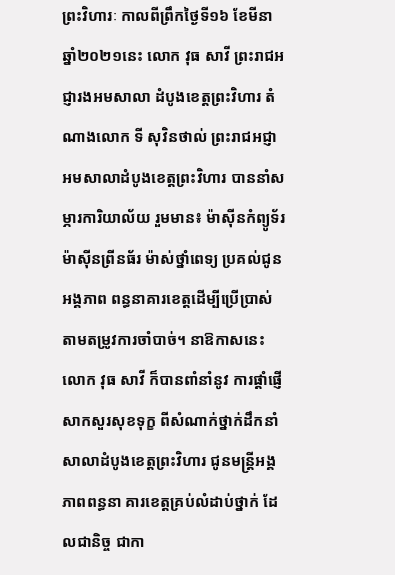ព្រះវិហារៈ កាលពីព្រឹកថ្ងៃទី១៦ ខែមីនា ឆ្នាំ២០២១នេះ លោក វុធ សាវី ព្រះរាជអជ្ញារងអមសាលា ដំបូងខេត្តព្រះវិហារ តំណាងលោក ទី សុវិនថាល់ ព្រះរាជអជ្ញាអមសាលាដំបូងខេត្តព្រះវិហារ បាននាំសម្ភារការិយាល័យ រួមមាន៖ ម៉ាស៊ីនកំព្យូទ័រ ម៉ាស៊ីនព្រីនធ័រ ម៉ាស់ថ្នាំពេទ្យ ប្រគល់ជូនអង្គភាព ពន្ធនាគារខេត្តដើម្បីប្រើប្រាស់តាមតម្រូវការចាំបាច់។ នាឱកាសនេះ លោក វុធ សាវី ក៏បានពាំនាំនូវ ការផ្តាំផ្ញើសាកសួរសុខទុក្ខ ពីសំណាក់ថ្នាក់ដឹកនាំសាលាដំបូងខេត្តព្រះវិហារ ជូនមន្ត្រីអង្គភាពពន្ធនា គារខេត្តគ្រប់លំដាប់ថ្នាក់ ដែលជានិច្ច ជាកា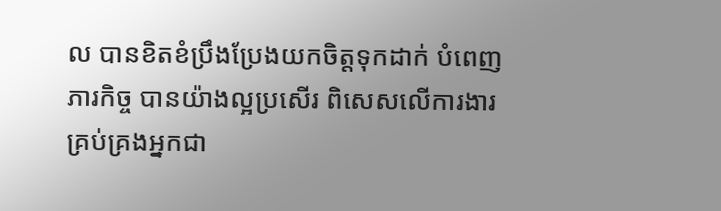ល បានខិតខំប្រឹងប្រែងយកចិត្តទុកដាក់ បំពេញភារកិច្ច បានយ៉ាងល្អប្រសើរ ពិសេសលើការងារគ្រប់គ្រងអ្នកជា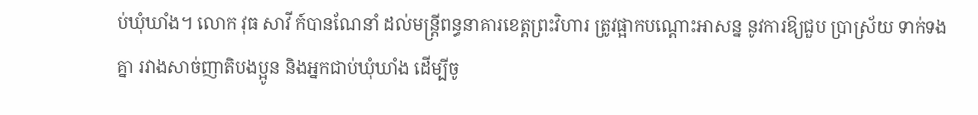ប់ឃុំឃាំង។ លោក វុធ សាវី ក៍បានណែនាំ ដល់មន្ត្រីពន្ធនាគារខេត្តព្រះវិហារ ត្រូវផ្អាកបណ្តោះអាសន្ន នូវការឱ្យជួប ប្រាស្រ័យ ទាក់ទងគ្នា រវាងសាច់ញាតិបងប្អូន និងអ្នកជាប់ឃុំឃាំង ដើម្បីចូ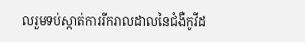លរួមទប់ស្កាត់ការរីករាលដាលនៃជំងឺកូវីដ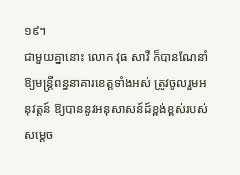១៩។
ជាមួយគ្នានោះ លោក វុធ សាវី ក៏បានណែនាំឱ្យមន្ត្រីពន្ធនាគារខេត្តទាំងអស់ ត្រូវចូលរួមអនុវត្តន៍ ឱ្យបាននូវអនុសាសន៍ដ៍ខ្ពង់ខ្ពស់របស់សម្តេច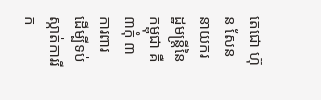តេជោ ហ៊ុន សែន នាយករដ្ឋមន្ត្រីនៃកម្ពុជា គឺ៣កុំ ៣ការពារ ដើម្បីទប់ស្កាត់ការរីក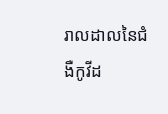រាលដាលនៃជំងឺកូវីដ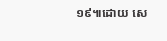១៩៕ដោយ សេ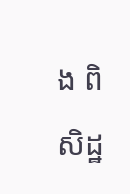ង ពិសិដ្ឋ